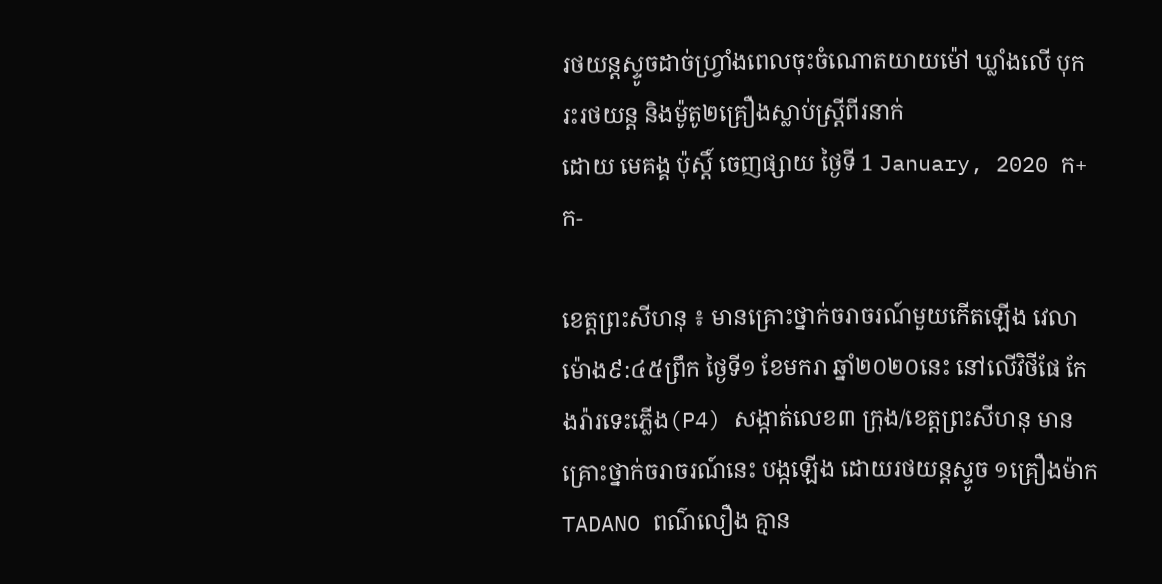រថយន្តស្ទូចដាច់ហ្វ្រាំងពេលចុះចំណោតយាយម៉ៅ ឃ្លាំងលើ បុករះរថយន្ត និងម៉ូតូ២គ្រឿងស្លាប់ស្រ្តីពីរនាក់
ដោយ មេគង្គ ប៉ុស្តិ៍ ចេញផ្សាយ ថ្ងៃទី 1 January, 2020 ក+ ក-

ខេត្តព្រះសីហនុ ៖ មានគ្រោះថ្នាក់ចរាចរណ៍មួយកើតឡើង វេលាម៉ោង៩:៤៥ព្រឹក ថ្ងៃទី១ ខែមករា ឆ្នាំ២០២០នេះ នៅលើវិថីផែ កែងរ៉ារទេះភ្លើង(P4) សង្កាត់លេខ៣ ក្រុង/ខេត្តព្រះសីហនុ មានគ្រោះថ្នាក់ចរាចរណ៍នេះ បង្កឡើង ដោយរថយន្តស្ទូច ១គ្រឿងម៉ាក TADANO ពណ៌លឿង គ្មាន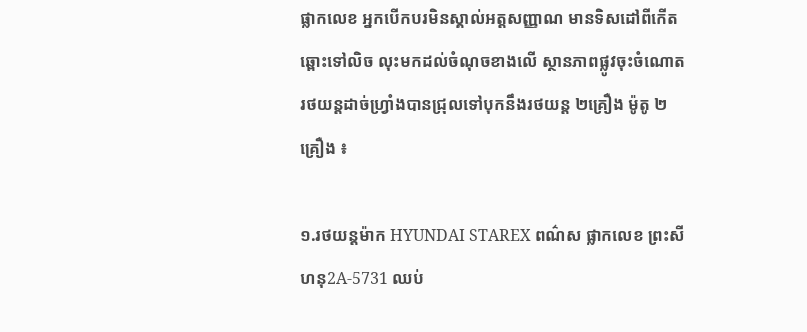ផ្លាកលេខ អ្នកបើកបរមិនស្គាល់អត្តសញ្ញាណ មានទិសដៅពីកើតឆ្ពោះទៅលិច លុះមកដល់ចំណុចខាងលើ ស្ថានភាពផ្លូវចុះចំណោត រថយន្តដាច់ហ្រ្វាំងបានជ្រុលទៅបុកនឹងរថយន្ត ២គ្រឿង ម៉ូតូ ២គ្រឿង ៖

១.រថយន្តម៉ាក HYUNDAI STAREX ពណ៌ស ផ្លាកលេខ ព្រះសីហនុ2A-5731 ឈប់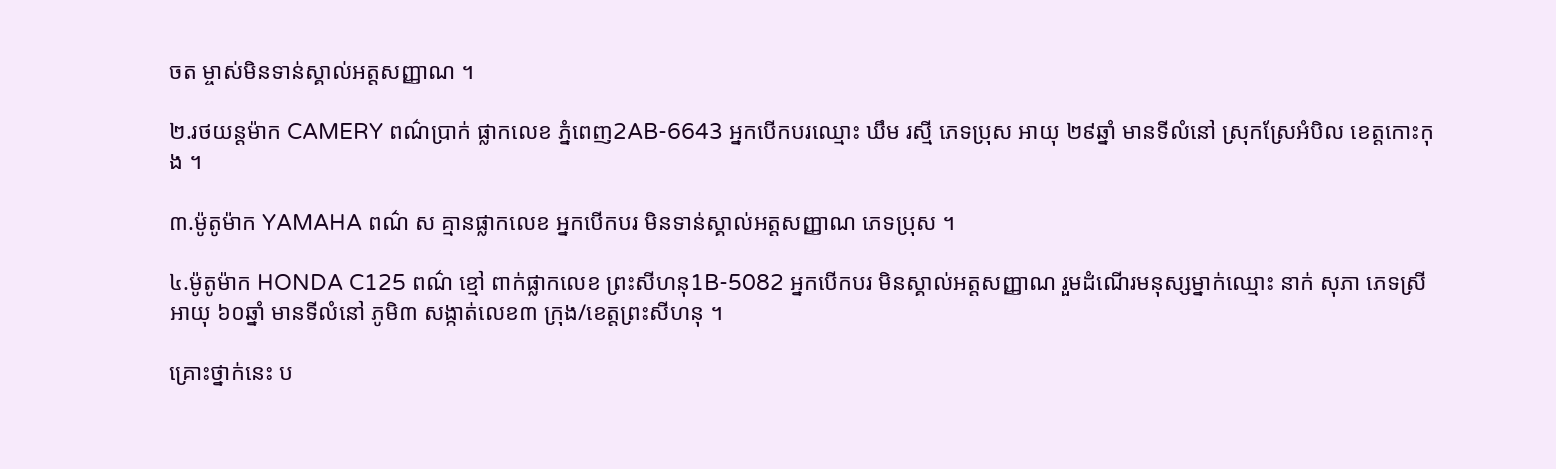ចត ម្ចាស់មិនទាន់ស្គាល់អត្តសញ្ញាណ ។

២.រថយន្តម៉ាក CAMERY ពណ៌ប្រាក់ ផ្លាកលេខ ភ្នំពេញ2AB-6643 អ្នកបើកបរឈ្មោះ ឃឹម រស្មី ភេទប្រុស អាយុ ២៩ឆ្នាំ មានទីលំនៅ ស្រុកស្រែអំបិល ខេត្តកោះកុង ។

៣.ម៉ូតូម៉ាក YAMAHA ពណ៌ ស គ្មានផ្លាកលេខ អ្នកបើកបរ មិនទាន់ស្គាល់អត្តសញ្ញាណ ភេទប្រុស ។

៤.ម៉ូតូម៉ាក HONDA C125 ពណ៌ ខ្មៅ ពាក់ផ្លាកលេខ ព្រះសីហនុ1B-5082 អ្នកបើកបរ មិនស្គាល់អត្តសញ្ញាណ រួមដំណើរមនុស្សម្នាក់ឈ្មោះ នាក់ សុភា ភេទស្រី អាយុ ៦០ឆ្នាំ មានទីលំនៅ ភូមិ៣ សង្កាត់លេខ៣ ក្រុង/ខេត្តព្រះសីហនុ ។

គ្រោះថ្នាក់នេះ ប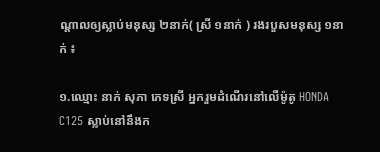ណ្ដាលឲ្យស្លាប់មនុស្ស ២នាក់( ស្រី ១នាក់ ) រងរបួសមនុស្ស ១នាក់ ៖

១.ឈ្មោះ នាក់ សុភា ភេទស្រី អ្នករួមដំណើរនៅលើម៉ូតូ HONDA C125 ស្លាប់នៅនឹងក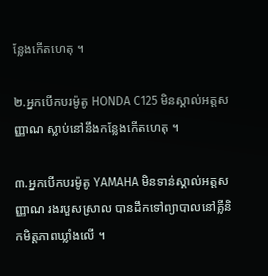ន្លែងកើតហេតុ ។

២.អ្នកបើកបរម៉ូតូ HONDA C125 មិនស្គាល់អត្តសញ្ញាណ ស្លាប់នៅនឹងកន្លែងកើតហេតុ ។

៣.អ្នកបើកបរម៉ូតូ YAMAHA មិនទាន់ស្គាល់អត្តសញ្ញាណ រងរបួសស្រាល បានដឹកទៅព្យាបាលនៅគ្លីនិកមិត្តភាពឃ្លាំងលើ ។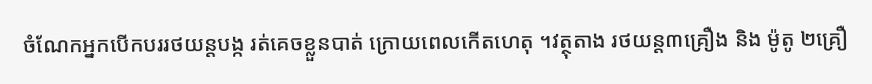ចំណែកអ្នកបើកបររថយន្តបង្ក រត់គេចខ្លួនបាត់ ក្រោយពេលកើតហេតុ ។វត្ថុតាង រថយន្ត៣គ្រឿង និង ម៉ូតូ ២គ្រឿ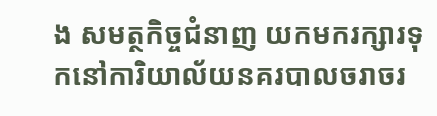ង សមត្ថកិច្ចជំនាញ យកមករក្សារទុកនៅការិយាល័យនគរបាលចរាចរ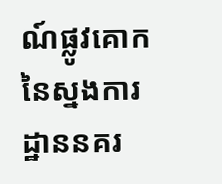ណ៍ផ្លូវគោក នៃស្នងការដ្ឋាននគរ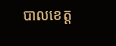បាលខេត្ត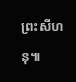ព្រះសីហនុ៕